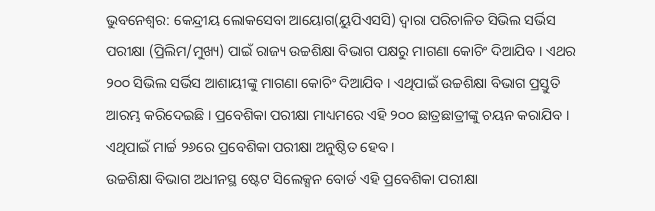ଭୁବନେଶ୍ୱର: କେନ୍ଦ୍ରୀୟ ଲୋକସେବା ଆୟୋଗ(ୟୁପିଏସସି) ଦ୍ୱାରା ପରିଚାଳିତ ସିଭିଲ ସର୍ଭିସ ପରୀକ୍ଷା (ପ୍ରିଲିମ/ମୁଖ୍ୟ) ପାଇଁ ରାଜ୍ୟ ଉଚ୍ଚଶିକ୍ଷା ବିଭାଗ ପକ୍ଷରୁ ମାଗଣା କୋଚିଂ ଦିଆଯିବ । ଏଥର ୨୦୦ ସିଭିଲ ସର୍ଭିସ ଆଶାୟୀଙ୍କୁ ମାଗଣା କୋଚିଂ ଦିଆଯିବ । ଏଥିପାଇଁ ଉଚ୍ଚଶିକ୍ଷା ବିଭାଗ ପ୍ରସ୍ତୁତି ଆରମ୍ଭ କରିଦେଇଛି । ପ୍ରବେଶିକା ପରୀକ୍ଷା ମାଧ୍ୟମରେ ଏହି ୨୦୦ ଛାତ୍ରଛାତ୍ରୀଙ୍କୁ ଚୟନ କରାଯିବ । ଏଥିପାଇଁ ମାର୍ଚ୍ଚ ୨୬ରେ ପ୍ରବେଶିକା ପରୀକ୍ଷା ଅନୁଷ୍ଠିତ ହେବ ।
ଉଚ୍ଚଶିକ୍ଷା ବିଭାଗ ଅଧୀନସ୍ଥ ଷ୍ଟେଟ ସିଲେକ୍ସନ ବୋର୍ଡ ଏହି ପ୍ରବେଶିକା ପରୀକ୍ଷା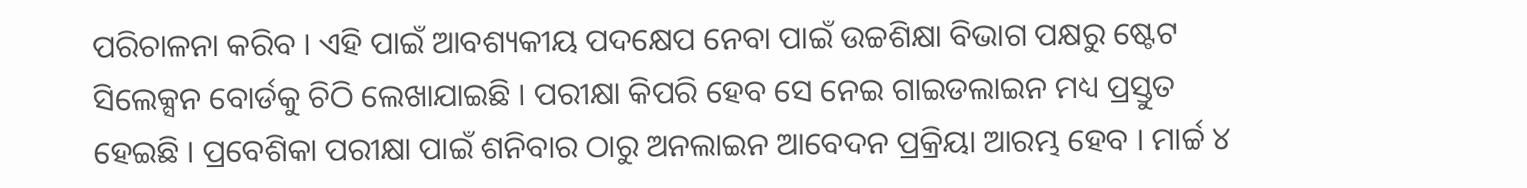ପରିଚାଳନା କରିବ । ଏହି ପାଇଁ ଆବଶ୍ୟକୀୟ ପଦକ୍ଷେପ ନେବା ପାଇଁ ଉଚ୍ଚଶିକ୍ଷା ବିଭାଗ ପକ୍ଷରୁ ଷ୍ଟେଟ ସିଲେକ୍ସନ ବୋର୍ଡକୁ ଚିଠି ଲେଖାଯାଇଛି । ପରୀକ୍ଷା କିପରି ହେବ ସେ ନେଇ ଗାଇଡଲାଇନ ମଧ୍ୟ ପ୍ରସ୍ତୁତ ହେଇଛି । ପ୍ରବେଶିକା ପରୀକ୍ଷା ପାଇଁ ଶନିବାର ଠାରୁ ଅନଲାଇନ ଆବେଦନ ପ୍ରକ୍ରିୟା ଆରମ୍ଭ ହେବ । ମାର୍ଚ୍ଚ ୪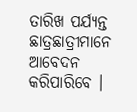ତାରିଖ ପର୍ଯ୍ୟନ୍ତ ଛାତ୍ରଛାତ୍ରୀମାନେ ଆବେଦନ କରିପାରିବେ ।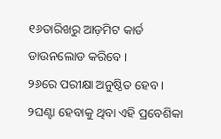୧୬ତାରିଖରୁ ଆଡ଼ମିଟ କାର୍ଡ ଡାଉନଲୋଡ କରିବେ ।
୨୬ରେ ପରୀକ୍ଷା ଅନୁଷ୍ଠିତ ହେବ । ୨ଘଣ୍ଟା ହେବାକୁ ଥିବା ଏହି ପ୍ରବେଶିକା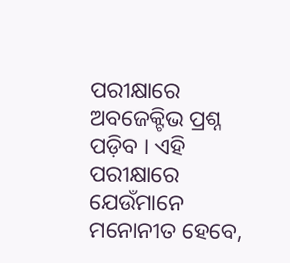ପରୀକ୍ଷାରେ ଅବଜେକ୍ଟିଭ ପ୍ରଶ୍ନ ପଡ଼ିବ । ଏହି ପରୀକ୍ଷାରେ ଯେଉଁମାନେ ମନୋନୀତ ହେବେ,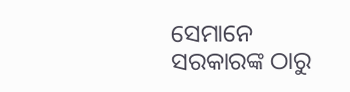ସେମାନେ ସରକାରଙ୍କ ଠାରୁ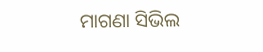ମାଗଣା ସିଭିଲ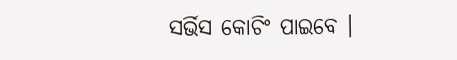ସର୍ଭିସ କୋଚିଂ ପାଇବେ ।